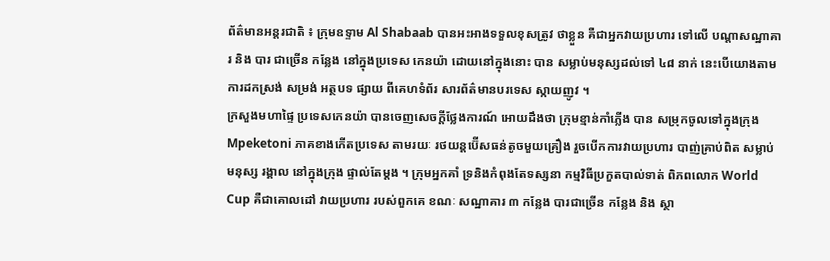ព័ត៌មានអន្តរជាតិ ៖ ក្រុមឧទ្ទាម Al Shabaab បានអះអាងទទួលខុសត្រូវ ថាខ្លួន គឺជាអ្នកវាយប្រហារ ទៅលើ បណ្តាសណ្ឋាគារ និង បារ ជាច្រើន កន្លែង នៅក្នុងប្រទេស កេនយ៉ា ដោយនៅក្នុងនោះ បាន សម្លាប់មនុស្សដល់ទៅ ៤៨ នាក់ នេះបើយោងតាមការដកស្រង់ សម្រង់ អត្ថបទ ផ្សាយ ពីគេហទំព័រ សារព័ត៌មានបរទេស ស្កាយញូវ ។
ក្រសួងមហាផ្ទៃ ប្រទេសកេនយ៉ា បានចេញសេចក្តីថ្លែងការណ៍ អោយដឹងថា ក្រុមខ្មាន់កាំភ្លើង បាន សម្រុកចូលទៅក្នុងក្រុង Mpeketoni ភាគខាងកើតប្រទេស តាមរយៈ រថយន្តប៊ើសធន់តូចមួយគ្រឿង រួចបើកការវាយប្រហារ បាញ់គ្រាប់ពិត សម្លាប់មនុស្ស រង្គាល នៅក្នុងក្រុង ផ្ទាល់តែម្តង ។ ក្រុមអ្នកគាំ ទ្រនិងកំពុងតែទស្សនា កម្មវិធីប្រកួតបាល់ទាត់ ពិភពលោក World Cup គឺជាគោលដៅ វាយប្រហារ របស់ពួកគេ ខណៈ សណ្ឋាគារ ៣ កន្លែង បារជាច្រើន កន្លែង និង ស្ថា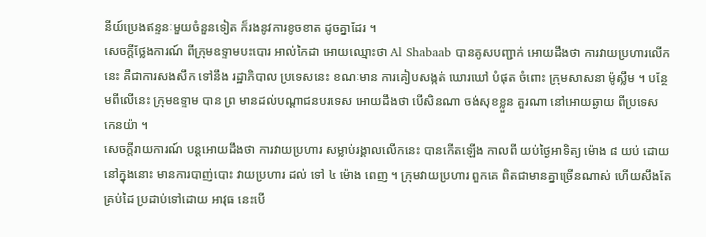នីយ៍ប្រេងឥន្ទនៈមួយចំនួនទៀត ក៏រងនូវការខូចខាត ដូចគ្នាដែរ ។
សេចក្តីថ្លែងការណ៍ ពីក្រុមឧទ្ទាមបះបោរ អាល់កៃដា អោយឈ្មោះថា Al Shabaab បានគូសបញ្ជាក់ អោយដឹងថា ការវាយប្រហារលើកនេះ គឺជាការសងសឹក ទៅនឹង រដ្ឋាភិបាល ប្រទេសនេះ ខណៈមាន ការគៀបសង្កត់ ឃោរឃៅ បំផុត ចំពោះ ក្រុមសាសនា ម៉ូស្លឹម ។ បន្ថែមពីលើនេះ ក្រុមឧទ្ទាម បាន ព្រ មានដល់បណ្តាជនបរទេស អោយដឹងថា បើសិនណា ចង់សុខខ្លួន គួរណា នៅអោយឆ្ងាយ ពីប្រទេស កេនយ៉ា ។
សេចក្តីរាយការណ៍ បន្តអោយដឹងថា ការវាយប្រហារ សម្លាប់រង្គាលលើកនេះ បានកើតឡើង កាលពី យប់ថ្ងៃអាទិត្យ ម៉ោង ៨ យប់ ដោយនៅក្នុងនោះ មានការបាញ់បោះ វាយប្រហារ ដល់ ទៅ ៤ ម៉ោង ពេញ ។ ក្រុមវាយប្រហារ ពួកគេ ពិតជាមានគ្នាច្រើនណាស់ ហើយសឹងតែគ្រប់ដៃ ប្រដាប់ទៅដោយ អាវុធ នេះបើ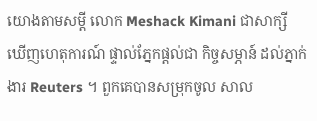យោងតាមសម្តី លោក Meshack Kimani ជាសាក្សី ឃើញហេតុការណ៍ ផ្ទាល់ភ្នែកផ្តល់ជា កិច្ចសម្ភាន៍ ដល់ភ្នាក់ងារ Reuters ។ ពួកគេបានសម្រុកចូល សាល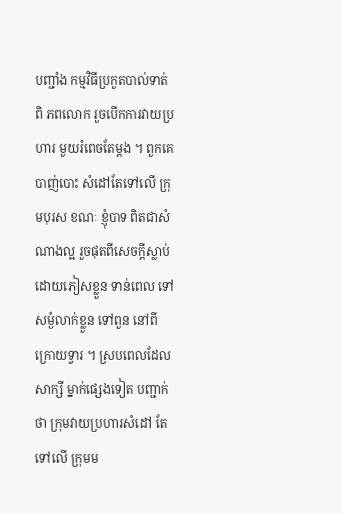បញ្ជាំង កម្មវិធីប្រកួតបាល់ទាត់ ពិ ភពលោក រួចបើកការវាយប្រហារ មួយរំពេចតែម្តង ។ ពួកគេបាញ់បោះ សំដៅតែទៅលើ ក្រុមបុរស ខណៈ ខ្ញុំបាទ ពិតជាសំណាងល្អ រួចផុតពីសេចក្តីស្លាប់ ដោយភៀសខ្លួន ទាន់ពេល ទៅសម្ងំលាក់ខ្លួន ទៅពួន នៅពីក្រោយទ្វារ ។ ស្របពេលដែល សាក្សី ម្នាក់ផ្សេងទៀត បញ្ជាក់ថា ក្រុមវាយប្រហារសំដៅ តែទៅលើ ក្រុមម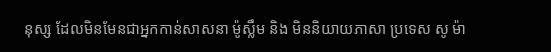នុស្ស ដែលមិនមែនជាអ្នកកាន់សាសនា ម៉ូស្លឹម និង មិននិយាយភាសា ប្រទេស សូ ម៉ា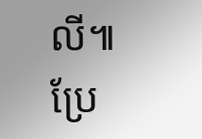លី៕
ប្រែ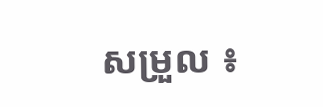សម្រួល ៖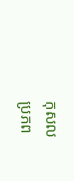កុសល
ប្រភព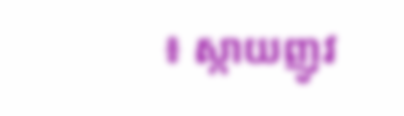៖ ស្កាយញូវ